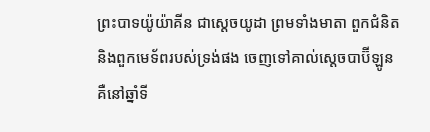ព្រះបាទយ៉ូយ៉ាគីន ជាស្តេចយូដា ព្រមទាំងមាតា ពួកជំនិត និងពួកមេទ័ពរបស់ទ្រង់ផង ចេញទៅគាល់ស្តេចបាប៊ីឡូន គឺនៅឆ្នាំទី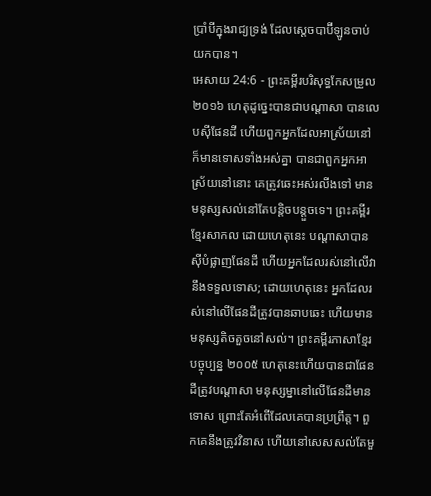ប្រាំបីក្នុងរាជ្យទ្រង់ ដែលស្តេចបាប៊ីឡូនចាប់យកបាន។
អេសាយ 24:6 - ព្រះគម្ពីរបរិសុទ្ធកែសម្រួល ២០១៦ ហេតុដូច្នេះបានជាបណ្ដាសា បានលេបស៊ីផែនដី ហើយពួកអ្នកដែលអាស្រ័យនៅ ក៏មានទោសទាំងអស់គ្នា បានជាពួកអ្នកអាស្រ័យនៅនោះ គេត្រូវឆេះអស់រលីងទៅ មានមនុស្សសល់នៅតែបន្តិចបន្តួចទេ។ ព្រះគម្ពីរខ្មែរសាកល ដោយហេតុនេះ បណ្ដាសាបានស៊ីបំផ្លាញផែនដី ហើយអ្នកដែលរស់នៅលើវានឹងទទួលទោស; ដោយហេតុនេះ អ្នកដែលរស់នៅលើផែនដីត្រូវបានឆាបឆេះ ហើយមានមនុស្សតិចតួចនៅសល់។ ព្រះគម្ពីរភាសាខ្មែរបច្ចុប្បន្ន ២០០៥ ហេតុនេះហើយបានជាផែនដីត្រូវបណ្ដាសា មនុស្សម្នានៅលើផែនដីមានទោស ព្រោះតែអំពើដែលគេបានប្រព្រឹត្ត។ ពួកគេនឹងត្រូវវិនាស ហើយនៅសេសសល់តែមួ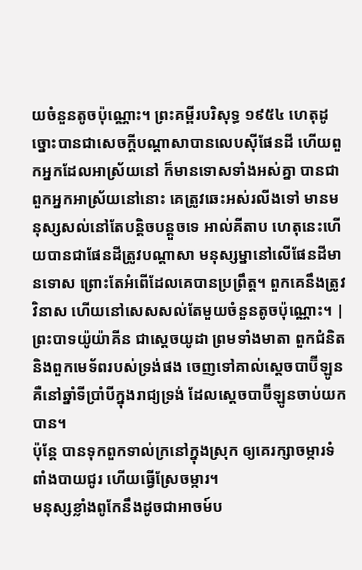យចំនួនតូចប៉ុណ្ណោះ។ ព្រះគម្ពីរបរិសុទ្ធ ១៩៥៤ ហេតុដូច្នោះបានជាសេចក្ដីបណ្តាសាបានលេបស៊ីផែនដី ហើយពួកអ្នកដែលអាស្រ័យនៅ ក៏មានទោសទាំងអស់គ្នា បានជាពួកអ្នកអាស្រ័យនៅនោះ គេត្រូវឆេះអស់រលីងទៅ មានមនុស្សសល់នៅតែបន្តិចបន្តួចទេ អាល់គីតាប ហេតុនេះហើយបានជាផែនដីត្រូវបណ្ដាសា មនុស្សម្នានៅលើផែនដីមានទោស ព្រោះតែអំពើដែលគេបានប្រព្រឹត្ត។ ពួកគេនឹងត្រូវវិនាស ហើយនៅសេសសល់តែមួយចំនួនតូចប៉ុណ្ណោះ។ |
ព្រះបាទយ៉ូយ៉ាគីន ជាស្តេចយូដា ព្រមទាំងមាតា ពួកជំនិត និងពួកមេទ័ពរបស់ទ្រង់ផង ចេញទៅគាល់ស្តេចបាប៊ីឡូន គឺនៅឆ្នាំទីប្រាំបីក្នុងរាជ្យទ្រង់ ដែលស្តេចបាប៊ីឡូនចាប់យកបាន។
ប៉ុន្តែ បានទុកពួកទាល់ក្រនៅក្នុងស្រុក ឲ្យគេរក្សាចម្ការទំពាំងបាយជូរ ហើយធ្វើស្រែចម្ការ។
មនុស្សខ្លាំងពូកែនឹងដូចជាអាចម៍ប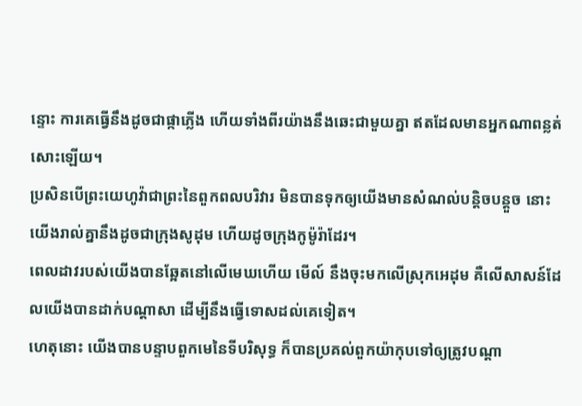ន្ទោះ ការគេធ្វើនឹងដូចជាផ្កាភ្លើង ហើយទាំងពីរយ៉ាងនឹងឆេះជាមួយគ្នា ឥតដែលមានអ្នកណាពន្លត់សោះឡើយ។
ប្រសិនបើព្រះយេហូវ៉ាជាព្រះនៃពួកពលបរិវារ មិនបានទុកឲ្យយើងមានសំណល់បន្តិចបន្តួច នោះយើងរាល់គ្នានឹងដូចជាក្រុងសូដុម ហើយដូចក្រុងកូម៉ូរ៉ាដែរ។
ពេលដាវរបស់យើងបានឆ្អែតនៅលើមេឃហើយ មើល៍ នឹងចុះមកលើស្រុកអេដុម គឺលើសាសន៍ដែលយើងបានដាក់បណ្ដាសា ដើម្បីនឹងធ្វើទោសដល់គេទៀត។
ហេតុនោះ យើងបានបន្ទាបពួកមេនៃទីបរិសុទ្ធ ក៏បានប្រគល់ពួកយ៉ាកុបទៅឲ្យត្រូវបណ្ដា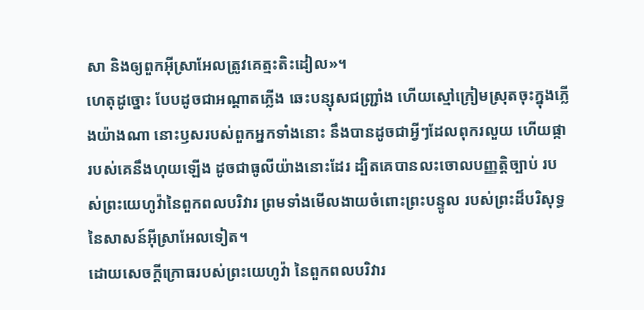សា និងឲ្យពួកអ៊ីស្រាអែលត្រូវគេត្មះតិះដៀល»។
ហេតុដូច្នោះ បែបដូចជាអណ្ដាតភ្លើង ឆេះបន្សុសជញ្ជ្រាំង ហើយស្មៅក្រៀមស្រុតចុះក្នុងភ្លើងយ៉ាងណា នោះឫសរបស់ពួកអ្នកទាំងនោះ នឹងបានដូចជាអ្វីៗដែលពុករលួយ ហើយផ្ការបស់គេនឹងហុយឡើង ដូចជាធូលីយ៉ាងនោះដែរ ដ្បិតគេបានលះចោលបញ្ញត្តិច្បាប់ របស់ព្រះយេហូវ៉ានៃពួកពលបរិវារ ព្រមទាំងមើលងាយចំពោះព្រះបន្ទូល របស់ព្រះដ៏បរិសុទ្ធនៃសាសន៍អ៊ីស្រាអែលទៀត។
ដោយសេចក្ដីក្រោធរបស់ព្រះយេហូវ៉ា នៃពួកពលបរិវារ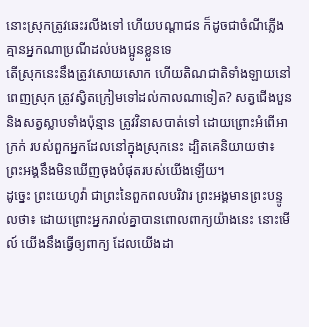នោះស្រុកត្រូវឆេះរលីងទៅ ហើយបណ្ដាជន ក៏ដូចជាចំណីភ្លើង គ្មានអ្នកណាប្រណីដល់បងប្អូនខ្លួនទេ
តើស្រុកនេះនឹងត្រូវសោយសោក ហើយតិណជាតិទាំងឡាយនៅពេញស្រុក ត្រូវស្វិតក្រៀមទៅដល់កាលណាទៀត? សត្វជើងបួន និងសត្វស្លាបទាំងប៉ុន្មាន ត្រូវវិនាសបាត់ទៅ ដោយព្រោះអំពើអាក្រក់ របស់ពួកអ្នកដែលនៅក្នុងស្រុកនេះ ដ្បិតគេនិយាយថា៖ ព្រះអង្គនឹងមិនឃើញចុងបំផុតរបស់យើងឡើយ។
ដូច្នេះ ព្រះយេហូវ៉ា ជាព្រះនៃពួកពលបរិវារ ព្រះអង្គមានព្រះបន្ទូលថា៖ ដោយព្រោះអ្នករាល់គ្នាបានពោលពាក្យយ៉ាងនេះ នោះមើល៍ យើងនឹងធ្វើឲ្យពាក្យ ដែលយើងដា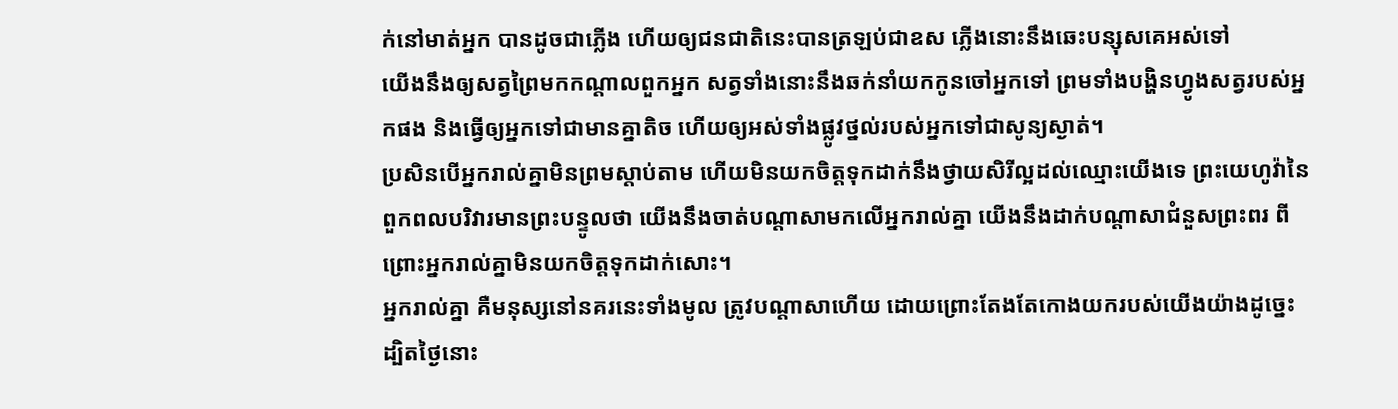ក់នៅមាត់អ្នក បានដូចជាភ្លើង ហើយឲ្យជនជាតិនេះបានត្រឡប់ជាឧស ភ្លើងនោះនឹងឆេះបន្សុសគេអស់ទៅ
យើងនឹងឲ្យសត្វព្រៃមកកណ្ដាលពួកអ្នក សត្វទាំងនោះនឹងឆក់នាំយកកូនចៅអ្នកទៅ ព្រមទាំងបង្ហិនហ្វូងសត្វរបស់អ្នកផង និងធ្វើឲ្យអ្នកទៅជាមានគ្នាតិច ហើយឲ្យអស់ទាំងផ្លូវថ្នល់របស់អ្នកទៅជាសូន្យស្ងាត់។
ប្រសិនបើអ្នករាល់គ្នាមិនព្រមស្តាប់តាម ហើយមិនយកចិត្តទុកដាក់នឹងថ្វាយសិរីល្អដល់ឈ្មោះយើងទេ ព្រះយេហូវ៉ានៃពួកពលបរិវារមានព្រះបន្ទូលថា យើងនឹងចាត់បណ្ដាសាមកលើអ្នករាល់គ្នា យើងនឹងដាក់បណ្ដាសាជំនួសព្រះពរ ពីព្រោះអ្នករាល់គ្នាមិនយកចិត្តទុកដាក់សោះ។
អ្នករាល់គ្នា គឺមនុស្សនៅនគរនេះទាំងមូល ត្រូវបណ្ដាសាហើយ ដោយព្រោះតែងតែកោងយករបស់យើងយ៉ាងដូច្នេះ
ដ្បិតថ្ងៃនោះ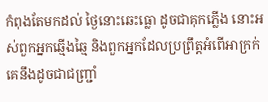កំពុងតែមកដល់ ថ្ងៃនោះឆេះធ្លោ ដូចជាគុកភ្លើង នោះអស់ពួកអ្នកឆ្មើងឆ្មៃ និងពួកអ្នកដែលប្រព្រឹត្តអំពើអាក្រក់ គេនឹងដូចជាជញ្ជ្រាំ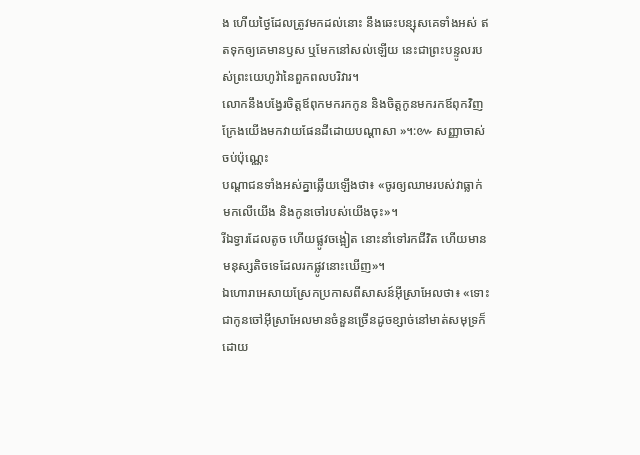ង ហើយថ្ងៃដែលត្រូវមកដល់នោះ នឹងឆេះបន្សុសគេទាំងអស់ ឥតទុកឲ្យគេមានឫស ឬមែកនៅសល់ឡើយ នេះជាព្រះបន្ទូលរបស់ព្រះយេហូវ៉ានៃពួកពលបរិវារ។
លោកនឹងបង្វែរចិត្តឪពុកមករកកូន និងចិត្តកូនមករកឪពុកវិញ ក្រែងយើងមកវាយផែនដីដោយបណ្ដាសា »។:៚ សញ្ញាចាស់ចប់ប៉ុណ្ណេះ
បណ្តាជនទាំងអស់គ្នាឆ្លើយឡើងថា៖ «ចូរឲ្យឈាមរបស់វាធ្លាក់មកលើយើង និងកូនចៅរបស់យើងចុះ»។
រីឯទ្វារដែលតូច ហើយផ្លូវចង្អៀត នោះនាំទៅរកជីវិត ហើយមានមនុស្សតិចទេដែលរកផ្លូវនោះឃើញ»។
ឯហោរាអេសាយស្រែកប្រកាសពីសាសន៍អ៊ីស្រាអែលថា៖ «ទោះជាកូនចៅអ៊ីស្រាអែលមានចំនួនច្រើនដូចខ្សាច់នៅមាត់សមុទ្រក៏ដោយ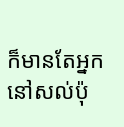ក៏មានតែអ្នកនៅសល់ប៉ុ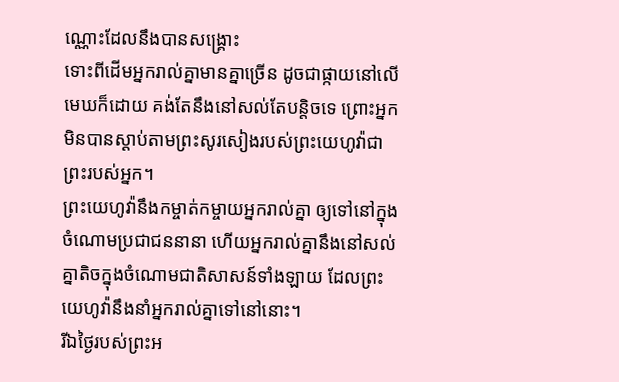ណ្ណោះដែលនឹងបានសង្គ្រោះ
ទោះពីដើមអ្នករាល់គ្នាមានគ្នាច្រើន ដូចជាផ្កាយនៅលើមេឃក៏ដោយ គង់តែនឹងនៅសល់តែបន្តិចទេ ព្រោះអ្នកមិនបានស្តាប់តាមព្រះសូរសៀងរបស់ព្រះយេហូវ៉ាជាព្រះរបស់អ្នក។
ព្រះយេហូវ៉ានឹងកម្ចាត់កម្ចាយអ្នករាល់គ្នា ឲ្យទៅនៅក្នុងចំណោមប្រជាជននានា ហើយអ្នករាល់គ្នានឹងនៅសល់គ្នាតិចក្នុងចំណោមជាតិសាសន៍ទាំងឡាយ ដែលព្រះយេហូវ៉ានឹងនាំអ្នករាល់គ្នាទៅនៅនោះ។
រីឯថ្ងៃរបស់ព្រះអ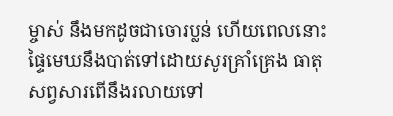ម្ចាស់ នឹងមកដូចជាចោរប្លន់ ហើយពេលនោះ ផ្ទៃមេឃនឹងបាត់ទៅដោយសូរគ្រាំគ្រេង ធាតុសព្វសារពើនឹងរលាយទៅ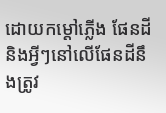ដោយកម្ដៅភ្លើង ផែនដី និងអ្វីៗនៅលើផែនដីនឹងត្រូវ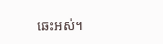ឆេះអស់។